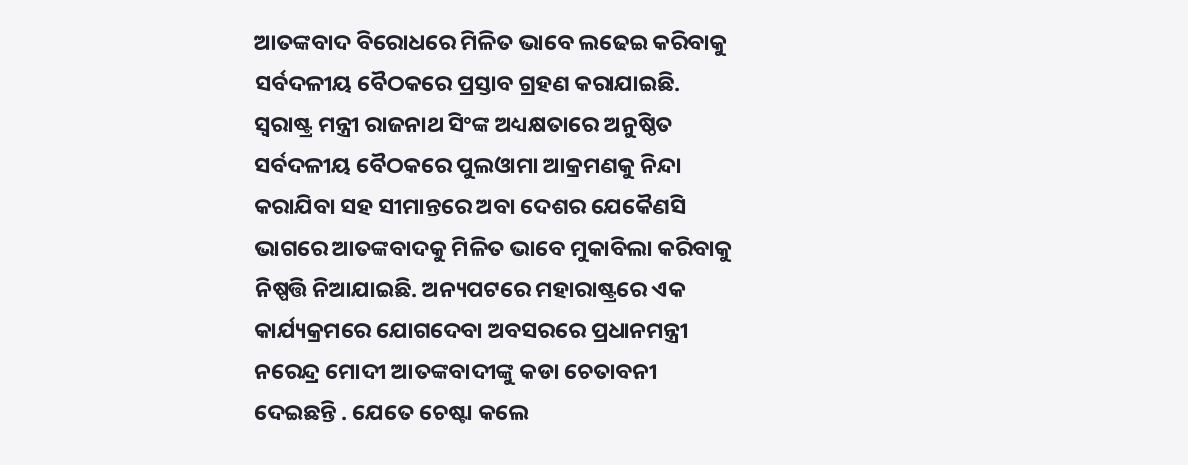ଆତଙ୍କବାଦ ବିରୋଧରେ ମିଳିତ ଭାବେ ଲଢେଇ କରିବାକୁ ସର୍ବଦଳୀୟ ବୈଠକରେ ପ୍ରସ୍ତାବ ଗ୍ରହଣ କରାଯାଇଛି. ସ୍ବରାଷ୍ଟ୍ର ମନ୍ତ୍ରୀ ରାଜନାଥ ସିଂଙ୍କ ଅଧ୍ୟକ୍ଷତାରେ ଅନୁଷ୍ଠିତ ସର୍ବଦଳୀୟ ବୈଠକରେ ପୁଲଓାମା ଆକ୍ରମଣକୁ ନିନ୍ଦା କରାଯିବା ସହ ସୀମାନ୍ତରେ ଅବା ଦେଶର ଯେକୈଣସି ଭାଗରେ ଆତଙ୍କବାଦକୁ ମିଳିତ ଭାବେ ମୁକାବିଲା କରିବାକୁ ନିଷ୍ପତ୍ତି ନିଆଯାଇଛି. ଅନ୍ୟପଟରେ ମହାରାଷ୍ଟ୍ରରେ ଏକ କାର୍ଯ୍ୟକ୍ରମରେ ଯୋଗଦେବା ଅବସରରେ ପ୍ରଧାନମନ୍ତ୍ରୀ ନରେନ୍ଦ୍ର ମୋଦୀ ଆତଙ୍କବାଦୀଙ୍କୁ କଡା ଚେତାବନୀ ଦେଇଛନ୍ତି . ଯେତେ ଚେଷ୍ଟା କଲେ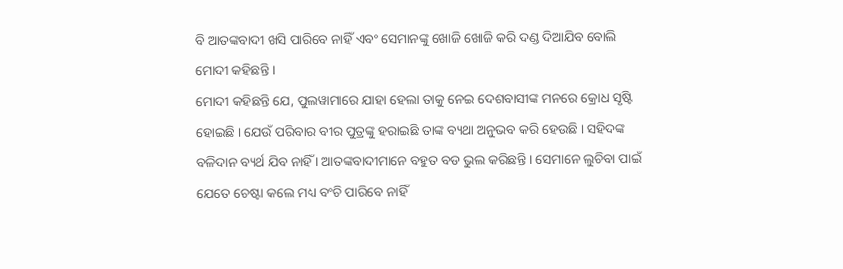ବି ଆତଙ୍କବାଦୀ ଖସି ପାରିବେ ନାହିଁ ଏବଂ ସେମାନଙ୍କୁ ଖୋଜି ଖୋଜି କରି ଦଣ୍ଡ ଦିଆଯିବ ବୋଲି ମୋଦୀ କହିଛନ୍ତି ।
ମୋଦୀ କହିଛନ୍ତି ଯେ, ପୁଲୱାମାରେ ଯାହା ହେଲା ତାକୁ ନେଇ ଦେଶବାସୀଙ୍କ ମନରେ କ୍ରୋଧ ସୃଷ୍ଟି ହୋଇଛି । ଯେଉଁ ପରିବାର ବୀର ପୁତ୍ରଙ୍କୁ ହରାଇଛି ତାଙ୍କ ବ୍ୟଥା ଅନୁଭବ କରି ହେଉଛି । ସହିଦଙ୍କ ବଳିଦାନ ବ୍ୟର୍ଥ ଯିବ ନାହିଁ । ଆତଙ୍କବାଦୀମାନେ ବହୁତ ବଡ ଭୁଲ କରିଛନ୍ତି । ସେମାନେ ଲୁଚିବା ପାଇଁ ଯେତେ ଚେଷ୍ଟା କଲେ ମଧ୍ୟ ବଂଚି ପାରିବେ ନାହିଁ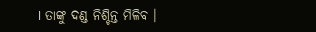। ତାଙ୍କୁ ଦଣ୍ଡ ନିଶ୍ଚିନ୍ତ ମିଳିବ ।